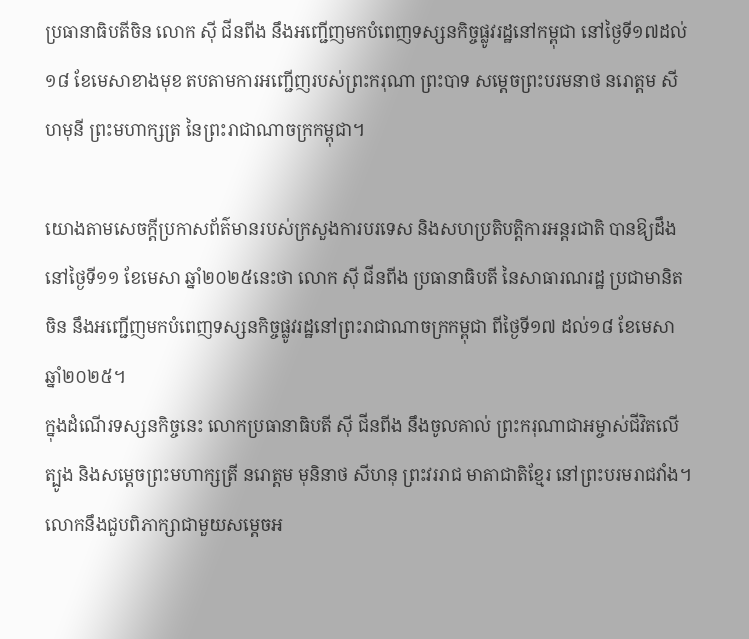ប្រធានាធិបតីចិន លោក ស៊ី ជីនពីង នឹងអញ្ជើញមកបំពេញទស្សនកិច្ចផ្លូវរដ្ឋនៅកម្ពុជា នៅថ្ងៃទី១៧ដល់១៨ ខែមេសាខាងមុខ តបតាមការអញ្ជើញរបស់ព្រះករុណា ព្រះបាទ សម្តេចព្រះបរមនាថ នរោត្តម សីហមុនី ព្រះមហាក្សត្រ នៃព្រះរាជាណាចក្រកម្ពុជា។

យោងតាមសេចក្តីប្រកាសព័ត៌មានរបស់ក្រសួងការបរទេស និងសហប្រតិបត្តិការអន្តរជាតិ បានឱ្យដឹងនៅថ្ងៃទី១១ ខែមេសា ឆ្នាំ២០២៥នេះថា លោក ស៊ី ជីនពីង ប្រធានាធិបតី នៃសាធារណរដ្ឋ ប្រជាមានិតចិន នឹងអញ្ជើញមកបំពេញទស្សនកិច្ចផ្លូវរដ្ឋនៅព្រះរាជាណាចក្រកម្ពុជា ពីថ្ងៃទី១៧ ដល់១៨ ខែមេសា ឆ្នាំ២០២៥។
ក្នុងដំណើរទស្សនកិច្ចនេះ លោកប្រធានាធិបតី ស៊ី ជីនពីង នឹងចូលគាល់ ព្រះករុណាជាអម្ចាស់ជីវិតលើត្បូង និងសម្តេចព្រះមហាក្សត្រី នរោត្តម មុនិនាថ សីហនុ ព្រះវររាជ មាតាជាតិខ្មែរ នៅព្រះបរមរាជវាំង។
លោកនឹងជួបពិភាក្សាជាមួយសម្តេចអ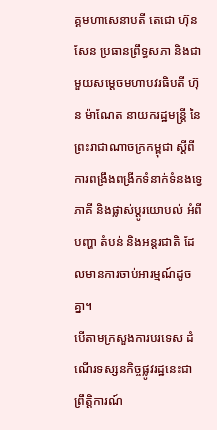គ្គមហាសេនាបតី តេជោ ហ៊ុន សែន ប្រធានព្រឹទ្ធសភា និងជាមួយសម្តេចមហាបវរធិបតី ហ៊ុន ម៉ាណែត នាយករដ្ឋមន្ត្រី នៃព្រះរាជាណាចក្រកម្ពុជា ស្តីពីការពង្រឹងពង្រីកទំនាក់ទំនងទ្វេភាគី និងផ្លាស់ប្តូរយោបល់ អំពីបញ្ហា តំបន់ និងអន្តរជាតិ ដែលមានការចាប់អារម្មណ៍ដូចគ្នា។
បើតាមក្រសួងការបរទេស ដំណើរទស្សនកិច្ចផ្លូវរដ្ឋនេះជាព្រឹត្តិការណ៍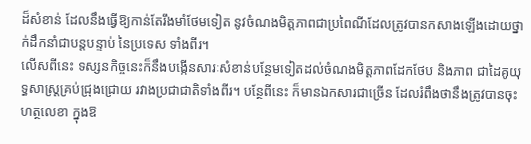ដ៏សំខាន់ ដែលនឹងធ្វើឱ្យកាន់តែរឹងមាំថែមទៀត នូវចំណងមិត្តភាពជាប្រពៃណីដែលត្រូវបានកសាងឡើងដោយថ្នាក់ដឹកនាំជាបន្តបន្ទាប់ នៃប្រទេស ទាំងពីរ។
លើសពីនេះ ទស្សនកិច្ចនេះក៏នឹងបង្កើនសារៈសំខាន់បន្ថែមទៀតដល់ចំណងមិត្តភាពដែកថែប និងភាព ជាដៃគូយុទ្ធសាស្ត្រគ្រប់ជ្រុងជ្រោយ រវាងប្រជាជាតិទាំងពីរ។ បន្ថែពីនេះ ក៏មានឯកសារជាច្រើន ដែលរំពឹងថានឹងត្រូវបានចុះហត្ថលេខា ក្នុងឱ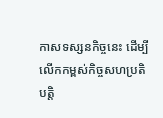កាសទស្សនកិច្ចនេះ ដើម្បីលើកកម្ពស់កិច្ចសហប្រតិបត្តិ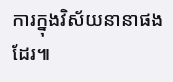ការក្នុងវិស័យនានាផងដែរ៕